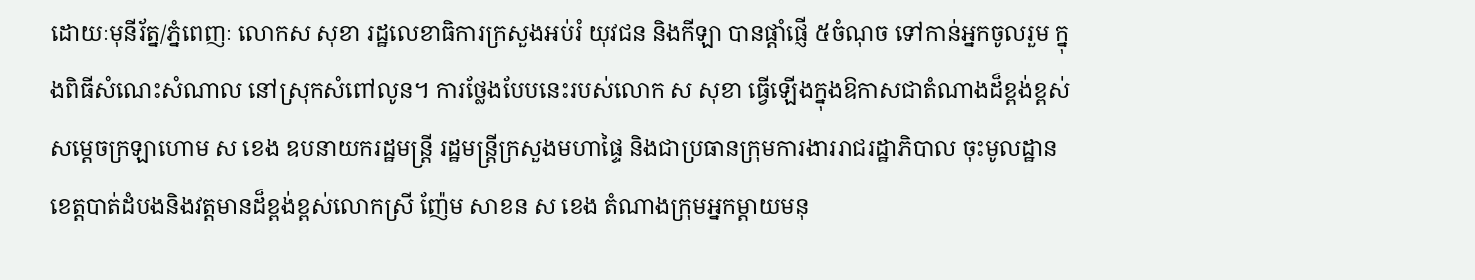ដោយៈមុនីរ័ត្ន/ភ្នំពេញៈ លោកស សុខា រដ្ឋលេខាធិការក្រសួងអប់រំ យុវជន និងកីឡា បានផ្តាំផ្ញើ ៥ចំណុច ទៅកាន់អ្នកចូលរួម ក្នុងពិធីសំណេះសំណាល នៅស្រុកសំពៅលូន។ ការថ្លែងបែបនេះរបស់លោក ស សុខា ធ្វើឡើងក្នុងឱកាសជាតំណាងដ៏ខ្ពង់ខ្ពស់សម្តេចក្រឡាហោម ស ខេង ឧបនាយករដ្ឋមន្ត្រី រដ្ឋមន្ត្រីក្រសួងមហាផ្ទៃ និងជាប្រធានក្រុមការងាររាជរដ្ឋាភិបាល ចុះមូលដ្ឋានខេត្តបាត់ដំបងនិងវត្តមានដ៏ខ្ពង់ខ្ពស់លោកស្រី ញ៉ែម សាខន ស ខេង តំណាងក្រុមអ្នកម្តាយមនុ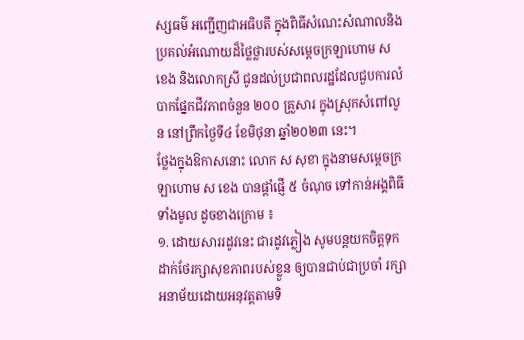ស្សធម៌ អញ្ជើញជាអធិបតី ក្នុងពិធីសំណេះសំណាលនិងប្រគល់អំណោយដ៏ថ្លៃថ្លារបស់សម្តេចក្រឡាហោម ស ខេង និងលោកស្រី ជូនដល់ប្រជាពលរដ្ឋដែលជួបការលំបាកផ្នែកជីវភាពចំនួន ២០០ គ្រួសារ ក្នុងស្រុកសំពៅលូន នៅព្រឹកថ្ងៃទី៤ ខែមិថុនា ឆ្នាំ២០២៣ នេះ។
ថ្លែងក្នុងឱកាសនោះ លោក ស សុខា ក្នុងនាមសម្តេចក្រឡាហោម ស ខេង បានផ្តាំផ្ញើ ៥ ចំណុច ទៅកាន់អង្គពិធីទាំងមូល ដូចខាងក្រោម ៖
១. ដោយសាររដូវនេះ ជារដូវភ្លៀង សូមបន្តយកចិត្តទុកដាក់ថែរក្សាសុខភាពរបស់ខ្លួន ឲ្យបានជាប់ជាប្រចាំ រក្សាអនាម័យដោយអនុវត្តតាមទិ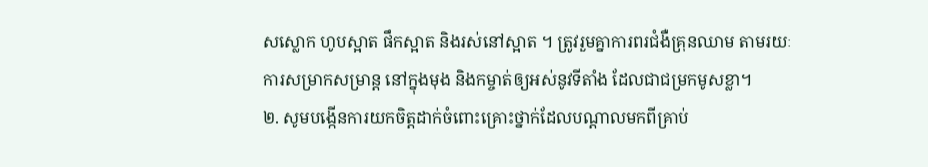សស្លោក ហូបស្អាត ផឹកស្អាត និងរស់នៅស្អាត ។ ត្រូវរួមគ្នាការពរជំងឺគ្រុនឈាម តាមរយៈការសម្រាកសម្រាន្ត នៅក្នុងមុង និងកម្ចាត់ឲ្យអស់នូវទីតាំង ដែលជាជម្រកមូសខ្លា។
២. សូមបង្កើនការយកចិត្តដាក់ចំពោះគ្រោះថ្នាក់ដែលបណ្តាលមកពីគ្រាប់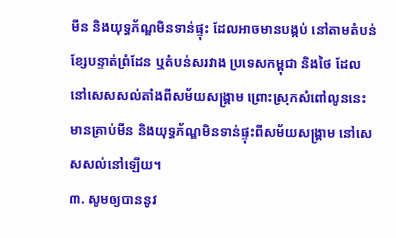មីន និងយុទ្ធភ័ណ្ឌមិនទាន់ផ្ទុះ ដែលអាចមានបង្កប់ នៅតាមតំបន់ខ្សែបន្ទាត់ព្រំដែន ឬតំបន់សរវាង ប្រទេសកម្ពុជា និងថៃ ដែលនៅសេសសល់តាំងពីសម័យសង្គ្រាម ព្រោះស្រុកសំពៅលូននេះមានគ្រាប់មីន និងយុទ្ធភ័ណ្ឌមិនទាន់ផ្ទុះពីសម័យសង្គ្រាម នៅសេសសល់នៅឡើយ។
៣. សូមឲ្យបាននូវ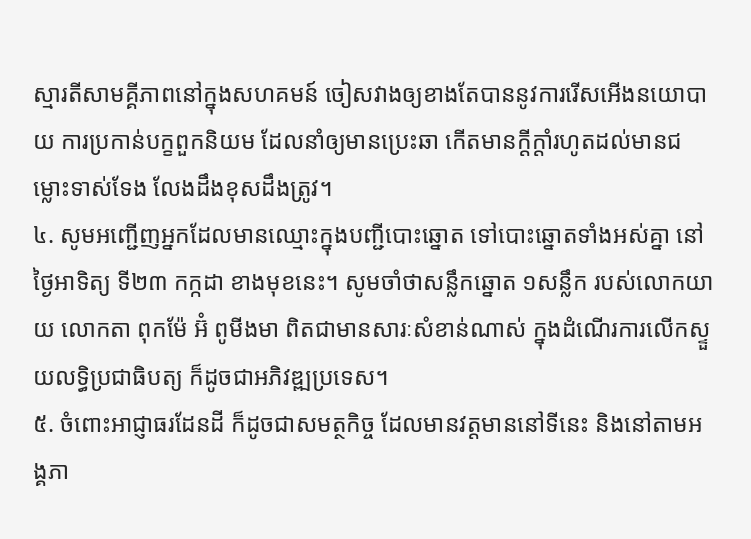ស្មារតីសាមគ្គីភាពនៅក្នុងសហគមន៍ ចៀសវាងឲ្យខាងតែបាននូវការរើសអើងនយោបាយ ការប្រកាន់បក្ខពួកនិយម ដែលនាំឲ្យមានប្រេះឆា កើតមានក្តីក្តាំរហូតដល់មានជម្លោះទាស់ទែង លែងដឹងខុសដឹងត្រូវ។
៤. សូមអញ្ជើញអ្នកដែលមានឈ្មោះក្នុងបញ្ជីបោះឆ្នោត ទៅបោះឆ្នោតទាំងអស់គ្នា នៅថ្ងៃអាទិត្យ ទី២៣ កក្កដា ខាងមុខនេះ។ សូមចាំថាសន្លឹកឆ្នោត ១សន្លឹក របស់លោកយាយ លោកតា ពុកម៉ែ អ៊ំ ពូមីងមា ពិតជាមានសារៈសំខាន់ណាស់ ក្នុងដំណើរការលើកស្ទួយលទ្ធិប្រជាធិបត្យ ក៏ដូចជាអភិវឌ្ឍប្រទេស។
៥. ចំពោះអាជ្ញាធរដែនដី ក៏ដូចជាសមត្ថកិច្ច ដែលមានវត្តមាននៅទីនេះ និងនៅតាមអង្គភា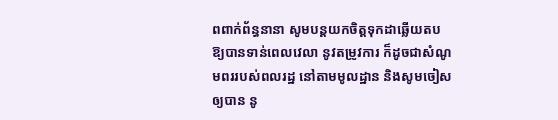ពពាក់ព័ន្ធនានា សូមបន្តយកចិត្តទុកដាឆ្លើយតប ឱ្យបានទាន់ពេលវេលា នូវតម្រូវការ ក៏ដូចជាសំណូមពររបស់ពលរដ្ឋ នៅតាមមូលដ្ឋាន និងសូមចៀសឲ្យបាន នូ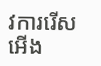វការរើសអើង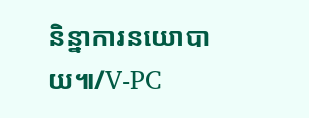និន្នាការនយោបាយ៕/V-PC